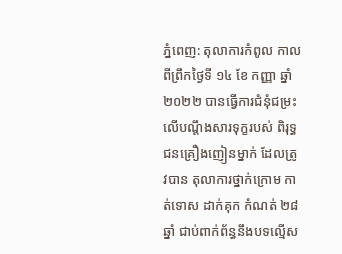ភ្នំពេញ: តុលាការកំពូល កាលពីព្រឹកថ្ងៃទី ១៤ ខែ កញ្ញា ឆ្នាំ ២០២២ បានធ្វើការជំនុំជម្រះ លើបណ្ដឹងសារទុក្ខរបស់ ពិរុទ្ធជនគ្រឿងញៀនម្នាក់ ដែលត្រូវបាន តុលាការថ្នាក់ក្រោម កាត់ទោស ដាក់គុក កំណត់ ២៨ ឆ្នាំ ជាប់ពាក់ព័ន្ធនឹងបទល្មើស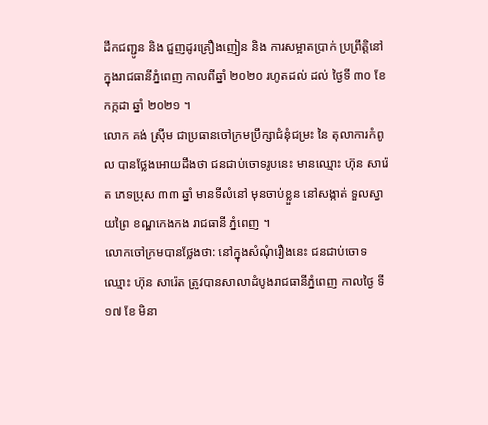ដឹកជញ្ជូន និង ជួញដូរគ្រឿងញៀន និង ការសម្អាតប្រាក់ ប្រព្រឹត្តិនៅក្នុងរាជធានីភ្នំពេញ កាលពីឆ្នាំ ២០២០ រហូតដល់ ដល់ ថ្ងៃទី ៣០ ខែ កក្កដា ឆ្នាំ ២០២១ ។
លោក គង់ ស្រុីម ជាប្រធានចៅក្រមប្រឹក្សាជំនុំជម្រះ នៃ តុលាការកំពូល បានថ្លែងអោយដឹងថា ជនជាប់ចោទរូបនេះ មានឈ្មោះ ហ៊ុន សារ៉េត ភេទប្រុស ៣៣ ឆ្នាំ មានទីលំនៅ មុនចាប់ខ្លួន នៅសង្កាត់ ទួលស្វាយព្រៃ ខណ្ឌកេងកង រាជធានី ភ្នំពេញ ។
លោកចៅក្រមបានថ្លែងថា: នៅក្នុងសំណុំរឿងនេះ ជនជាប់ចោទ ឈ្មោះ ហ៊ុន សារ៉េត ត្រូវបានសាលាដំបូងរាជធានីភ្នំពេញ កាលថ្ងៃ ទី ១៧ ខែ មិនា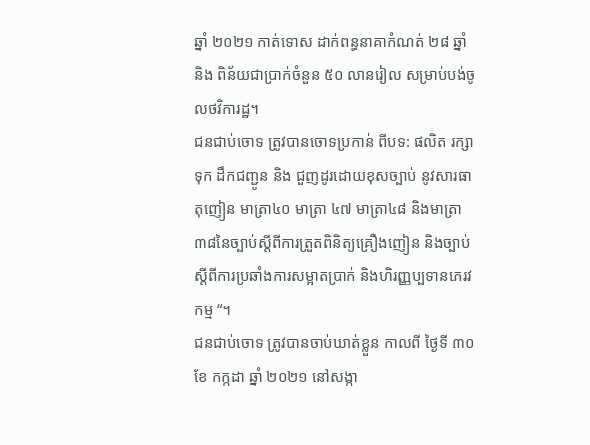ឆ្នាំ ២០២១ កាត់ទោស ដាក់ពន្ធនាគាកំណត់ ២៨ ឆ្នាំ និង ពិន័យជាប្រាក់ចំនួន ៥០ លានរៀល សម្រាប់បង់ចូលថវិការដ្ឋ។
ជនជាប់ចោទ ត្រូវបានចោទប្រកាន់ ពីបទ: ផលិត រក្សាទុក ដឹកជញ្ជូន និង ជួញដូរដោយខុសច្បាប់ នូវសារធាតុញៀន មាត្រា៤០ មាត្រា ៤៧ មាត្រា៤៨ និងមាត្រា៣៨នៃច្បាប់ស្តីពីការត្រួតពិនិត្យគ្រឿងញៀន និងច្បាប់ស្តីពីការប្រឆាំងការសម្អាតប្រាក់ និងហិរញ្ញប្បទានភេរវកម្ម “។
ជនជាប់ចោទ ត្រូវបានចាប់ឃាត់ខ្លួន កាលពី ថ្ងៃទី ៣០ ខែ កក្កដា ឆ្នាំ ២០២១ នៅសង្កា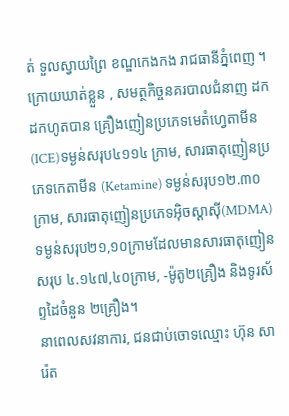ត់ ទួលស្វាយព្រៃ ខណ្ឌកេងកង រាជធានីភ្នំពេញ ។
ក្រោយឃាត់ខ្លួន , សមត្ថកិច្ចនគរបាលជំនាញ ដកដកហូតបាន គ្រឿងញៀនប្រភេទមេតំហ្វេតាមីន (ICE)ទម្ងន់សរុប៤១១៤ ក្រាម, សារធាតុញៀនប្រភេទកេតាមីន (Ketamine) ទម្ងន់សរុប១២.៣០ ក្រាម, សារធាតុញៀនប្រភេទអ៊ិចស្តាស៊ី(MDMA) ទម្ងន់សរុប២១,១០ក្រាមដែលមានសារធាតុញៀនសរុប ៤.១៤៧,៤០ក្រាម, -ម៉ូតូ២គ្រឿង និងទូរស័ព្ទដៃចំនួន ២គ្រឿង។
នាពេលសវនាការ, ជនជាប់ចោទឈ្មោះ ហ៊ុន សារ៉េត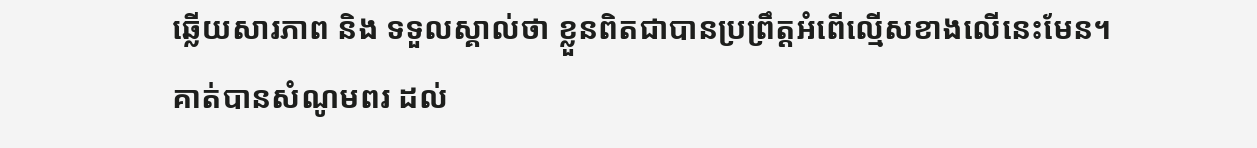ឆ្លើយសារភាព និង ទទួលស្គាល់ថា ខ្លួនពិតជាបានប្រព្រឹត្តអំពើល្មើសខាងលើនេះមែន។
គាត់បានសំណូមពរ ដល់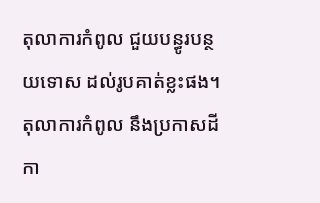តុលាការកំពូល ជួយបន្ធូរបន្ថយទោស ដល់រូបគាត់ខ្លះផង។
តុលាការកំពូល នឹងប្រកាសដីកា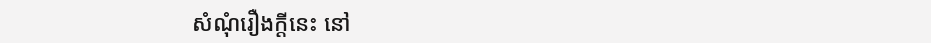សំណុំរឿងក្តីនេះ នៅ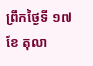ព្រឹកថ្ងៃទី ១៧ ខែ តុលា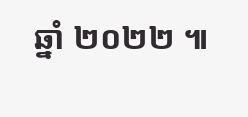ឆ្នាំ ២០២២ ៕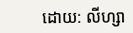ដោយ: លីហ្សា